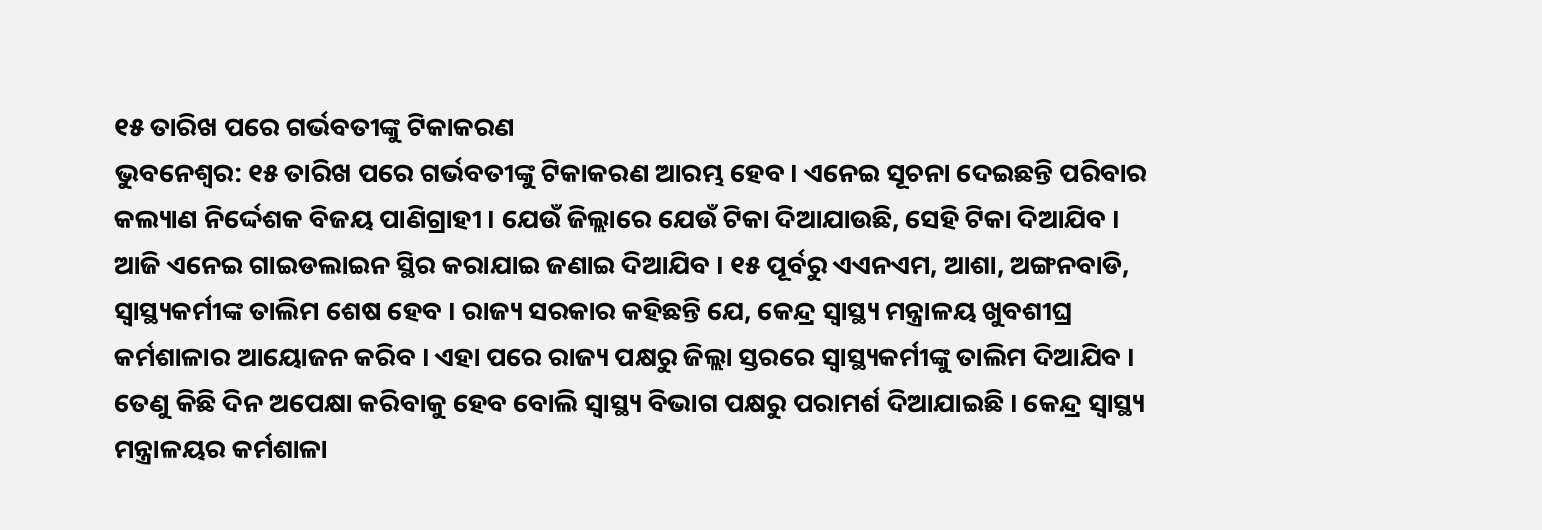୧୫ ତାରିଖ ପରେ ଗର୍ଭବତୀଙ୍କୁ ଟିକାକରଣ
ଭୁବନେଶ୍ୱର: ୧୫ ତାରିଖ ପରେ ଗର୍ଭବତୀଙ୍କୁ ଟିକାକରଣ ଆରମ୍ଭ ହେବ । ଏନେଇ ସୂଚନା ଦେଇଛନ୍ତି ପରିବାର କଲ୍ୟାଣ ନିର୍ଦ୍ଦେଶକ ବିଜୟ ପାଣିଗ୍ରାହୀ । ଯେଉଁ ଜିଲ୍ଲାରେ ଯେଉଁ ଟିକା ଦିଆଯାଉଛି, ସେହି ଟିକା ଦିଆଯିବ । ଆଜି ଏନେଇ ଗାଇଡଲାଇନ ସ୍ଥିର କରାଯାଇ ଜଣାଇ ଦିଆଯିବ । ୧୫ ପୂର୍ବରୁ ଏଏନଏମ, ଆଶା, ଅଙ୍ଗନବାଡି, ସ୍ୱାସ୍ଥ୍ୟକର୍ମୀଙ୍କ ତାଲିମ ଶେଷ ହେବ । ରାଜ୍ୟ ସରକାର କହିଛନ୍ତି ଯେ, କେନ୍ଦ୍ର ସ୍ୱାସ୍ଥ୍ୟ ମନ୍ତ୍ରାଳୟ ଖୁବଶୀଘ୍ର କର୍ମଶାଳାର ଆୟୋଜନ କରିବ । ଏହା ପରେ ରାଜ୍ୟ ପକ୍ଷରୁ ଜିଲ୍ଲା ସ୍ତରରେ ସ୍ୱାସ୍ଥ୍ୟକର୍ମୀଙ୍କୁ ତାଲିମ ଦିଆଯିବ । ତେଣୁ କିଛି ଦିନ ଅପେକ୍ଷା କରିବାକୁ ହେବ ବୋଲି ସ୍ୱାସ୍ଥ୍ୟ ବିଭାଗ ପକ୍ଷରୁ ପରାମର୍ଶ ଦିଆଯାଇଛି । କେନ୍ଦ୍ର ସ୍ୱାସ୍ଥ୍ୟ ମନ୍ତ୍ରାଳୟର କର୍ମଶାଳା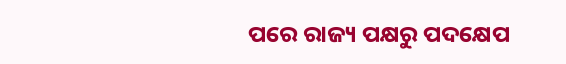ପରେ ରାଜ୍ୟ ପକ୍ଷରୁ ପଦକ୍ଷେପ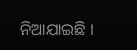ନିଆଯାଇଛି ।